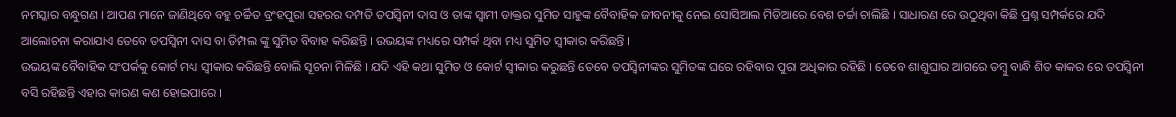ନମସ୍କାର ବନ୍ଧୁଗଣ । ଆପଣ ମାନେ ଜାଣିଥିବେ ବହୁ ଚର୍ଚ୍ଚିତ ବ୍ରଂହପୁରା ସହରର ଦମ୍ପତି ତପସ୍ଵିନୀ ଦାସ ଓ ତାଙ୍କ ସ୍ଵାମୀ ଡାକ୍ତର ସୁମିତ ସାହୁଙ୍କ ବୈବାହିକ ଜୀବନୀକୁ ନେଇ ସୋସିଆଲ ମିଡିଆରେ ବେଶ ଚର୍ଚ୍ଚା ଚାଲିଛି । ସାଧାରଣ ରେ ଉଠୁଥିବା କିଛି ପ୍ରଶ୍ନ ସମ୍ପର୍କରେ ଯଦି ଆଲୋଚନା କରାଯାଏ ତେବେ ତପସ୍ଵିନୀ ଦାସ ବା ଡିମ୍ପଲ ଙ୍କୁ ସୁମିତ ବିବାହ କରିଛନ୍ତି । ଉଭୟଙ୍କ ମଧ୍ୟରେ ସମ୍ପର୍କ ଥିବା ମଧ୍ୟ ସୁମିତ ସ୍ଵୀକାର କରିଛନ୍ତି ।
ଉଭୟଙ୍କ ବୈବାହିକ ସଂପର୍କକୁ କୋର୍ଟ ମଧ୍ୟ ସ୍ଵୀକାର କରିଛନ୍ତି ବୋଲି ସୂଚନା ମିଳିଛି । ଯଦି ଏହି କଥା ସୁମିତ ଓ କୋର୍ଟ ସ୍ଵୀକାର କରୁଛନ୍ତି ତେବେ ତପସ୍ଵିନୀଙ୍କର ସୁମିତଙ୍କ ଘରେ ରହିବାର ପୁରା ଅଧିକାର ରହିଛି । ତେବେ ଶାଶୁଘାର ଆଗରେ ତମ୍ବୁ ବାନ୍ଧି ଶିତ କାକର ରେ ତପସ୍ଵିନୀ ବସି ରହିଛନ୍ତି ଏହାର କାରଣ କଣ ହୋଇପାରେ ।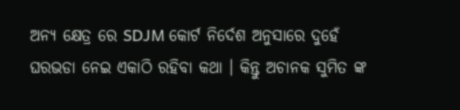ଅନ୍ୟ କ୍ଷେତ୍ର ରେ SDJM କୋର୍ଟ ନିର୍ଦେଶ ଅନୁସାରେ ଦୁହେଁ ଘରଭଡା ନେଇ ଏକାଠି ରହିବା କଥା । କିନ୍ତୁ ଅଚାନକ ସୁମିତ ଙ୍କ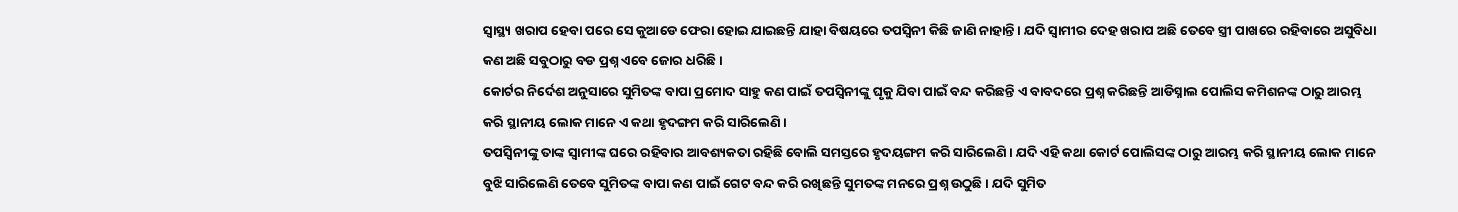ସ୍ୱାସ୍ଥ୍ୟ ଖରାପ ହେବା ପରେ ସେ କୁଆଡେ ଫେରା ହୋଇ ଯାଇଛନ୍ତି ଯାହା ବିଷୟରେ ତପସ୍ଵିନୀ କିଛି ଜାଣି ନାହାନ୍ତି । ଯଦି ସ୍ଵାମୀର ଦେହ ଖରାପ ଅଛି ତେବେ ସ୍ତ୍ରୀ ପାଖରେ ରହିବାରେ ଅସୁବିଧା କଣ ଅଛି ସବୁଠାରୁ ବଡ ପ୍ରଶ୍ନ ଏବେ ଜୋର ଧରିଛି ।
କୋର୍ଟର ନିର୍ଦେଶ ଅନୁସାରେ ସୁମିତଙ୍କ ବାପା ପ୍ରମୋଦ ସାହୁ କଣ ପାଇଁ ତପସ୍ଵିନୀଙ୍କୁ ଘୃକୁ ଯିବା ପାଇଁ ବନ୍ଦ କରିଛନ୍ତି ଏ ବାବଦରେ ପ୍ରଶ୍ନ କରିଛନ୍ତି ଆଡିସ୍ନାଲ ପୋଲିସ କମିଶନଙ୍କ ଠାରୁ ଆରମ୍ଭ କରି ସ୍ଥାନୀୟ ଲୋକ ମାନେ ଏ କଥା ହୃଦଙ୍ଗମ କରି ସାରିଲେଣି ।
ତପସ୍ଵିନୀଙ୍କୁ ତାଙ୍କ ସ୍ଵାମୀଙ୍କ ଘରେ ରହିବାର ଆବଶ୍ୟକତା ରହିଛି ବୋଲି ସମସ୍ତରେ ହୃଦୟଙ୍ଗମ କରି ସାରିଲେଣି । ଯଦି ଏହି କଥା କୋର୍ଟ ପୋଲିସଙ୍କ ଠାରୁ ଆରମ୍ଭ କରି ସ୍ଥାନୀୟ ଲୋକ ମାନେ ବୁଝି ସାରିଲେଣି ତେବେ ସୁମିତଙ୍କ ବାପା କଣ ପାଇଁ ଗେଟ ବନ୍ଦ କରି ରଖିଛନ୍ତି ସୁମତଙ୍କ ମନରେ ପ୍ରଶ୍ନ ଉଠୁଛି । ଯଦି ସୁମିତ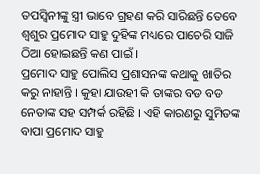ତପସ୍ଵିନୀଙ୍କୁ ସ୍ତ୍ରୀ ଭାବେ ଗ୍ରହଣ କରି ସାରିଛନ୍ତି ତେବେ ଶ୍ଵଶୁର ପ୍ରମୋଦ ସାହୁ ଦୁହିଙ୍କ ମଧ୍ୟରେ ପାଚେରି ସାଜି ଠିଆ ହୋଇଛନ୍ତି କଣ ପାଇଁ ।
ପ୍ରମୋଦ ସାହୁ ପୋଲିସ ପ୍ରଶାସନଙ୍କ କଥାକୁ ଖାତିର କରୁ ନାହାନ୍ତି । କୁହା ଯାଉହୀ କି ତାଙ୍କର ବଡ ବଡ ନେତାଙ୍କ ସହ ସମ୍ପର୍କ ରହିଛି । ଏହି କାରଣରୁ ସୁମିତଙ୍କ ବାପା ପ୍ରମୋଦ ସାହୁ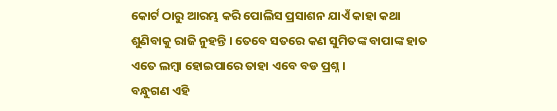କୋର୍ଟ ଠାରୁ ଆରମ୍ଭ କରି ପୋଲିସ ପ୍ରସାଶନ ଯାଏଁ କାହା କଥା ଶୁଣିବାକୁ ରାଜି ନୁହନ୍ତି । ତେବେ ସତରେ କଣ ସୁମିତଙ୍କ ବାପାଙ୍କ ହାତ ଏତେ ଲମ୍ବା ହୋଇପାରେ ତାହା ଏବେ ବଡ ପ୍ରଶ୍ନ ।
ବନ୍ଧୁଗଣ ଏହି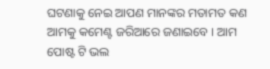ଘଟଣାକୁ ନେଇ ଆପଣ ମାନଙ୍କର ମତାମତ କଣ ଆମକୁ କମେଣ୍ଟ ଜରିଆରେ ଜଣାଇବେ । ଆମ ପୋଷ୍ଟ ଟି ଭଲ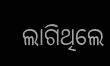ଲାଗିଥିଲେ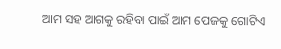ଆମ ସହ ଆଗକୁ ରହିବା ପାଇଁ ଆମ ପେଜକୁ ଗୋଟିଏ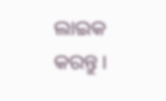ଲାଇକ କରନ୍ତୁ ।